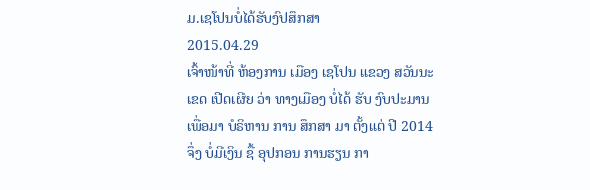ມ.ເຊໂປນບໍ່ໄດ້ຮັບງົປສຶກສາ
2015.04.29
ເຈົ້າໜ້າທີ່ ຫ້ອງການ ເມືອງ ເຊໂປນ ແຂວງ ສວັນນະເຂດ ເປີດເຜີຍ ວ່າ ທາງເມືອງ ບໍ່ໄດ້ ຮັບ ງົບປະມານ ເພື່ອມາ ບໍຣິຫານ ການ ສຶກສາ ມາ ຕັ້ງແຕ່ ປີ 2014 ຈຶ່ງ ບໍ່ມີເງິນ ຊື້ ອຸປກອນ ການຮຽນ ກາ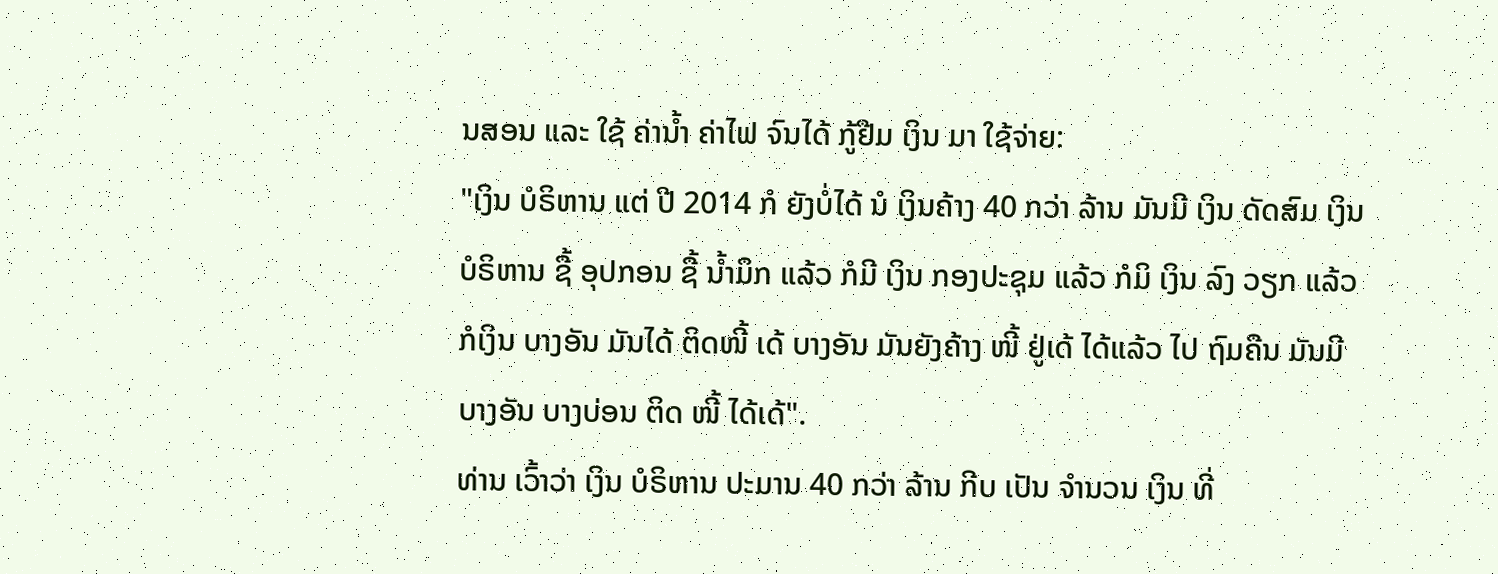ນສອນ ແລະ ໃຊ້ ຄ່ານ້ຳ ຄ່າໄຟ ຈົນໄດ້ ກູ້ຢືມ ເງິນ ມາ ໃຊ້ຈ່າຍ:
"ເງິນ ບໍຣິຫານ ແຕ່ ປີ 2014 ກໍ ຍັງບໍ່ໄດ້ ນໍ ເງິນຄ້າງ 40 ກວ່າ ລ້ານ ມັນມີ ເງິນ ດັດສົມ ເງິນ ບໍຣິຫານ ຊື້ ອຸປກອນ ຊື້ ນ້ຳມຶກ ແລ້ວ ກໍມີ ເງິນ ກອງປະຊຸມ ແລ້ວ ກໍມິ ເງິນ ລົງ ວຽກ ແລ້ວ ກໍເງິນ ບາງອັນ ມັນໄດ້ ຕິດໜີ້ ເດ້ ບາງອັນ ມັນຍັງຄ້າງ ໜີ້ ຢູ່ເດ້ ໄດ້ແລ້ວ ໄປ ຖົມຄືນ ມັນມີ ບາງອັນ ບາງບ່ອນ ຕິດ ໜີ້ ໄດ້ເດ້".
ທ່ານ ເວົ້າວ່າ ເງິນ ບໍຣິຫານ ປະມານ 40 ກວ່າ ລ້ານ ກີບ ເປັນ ຈຳນວນ ເງິນ ທີ່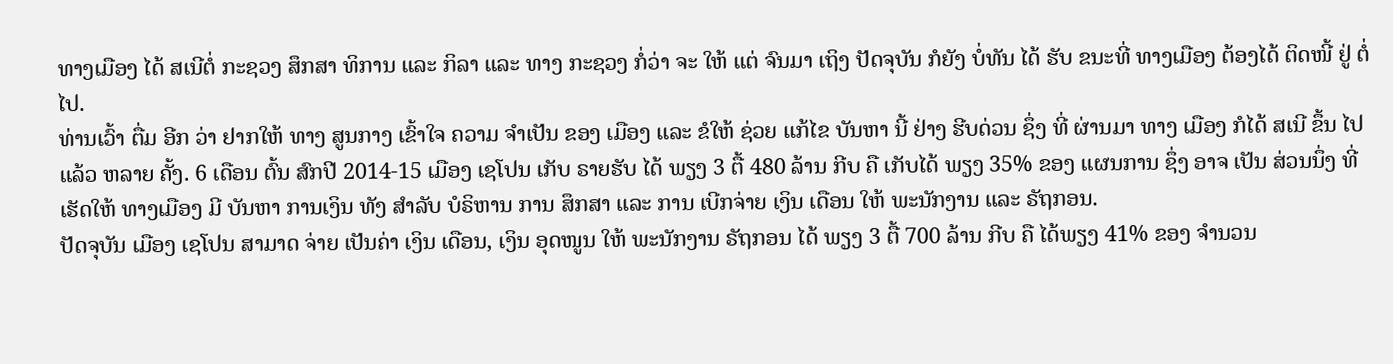ທາງເມືອງ ໄດ້ ສເນີຕໍ່ ກະຊວງ ສຶກສາ ທິການ ແລະ ກິລາ ແລະ ທາງ ກະຊວງ ກໍ່ວ່າ ຈະ ໃຫ້ ແຕ່ ຈົນມາ ເຖິງ ປັດຈຸບັນ ກໍຍັງ ບໍ່ທັນ ໄດ້ ຮັບ ຂນະທີ່ ທາງເມືອງ ຕ້ອງໄດ້ ຕິດໜີ້ ຢູ່ ຕໍ່ໄປ.
ທ່ານເວົ້າ ຕື່ມ ອີກ ວ່າ ຢາກໃຫ້ ທາງ ສູນກາງ ເຂົ້າໃຈ ຄວາມ ຈຳເປັນ ຂອງ ເມືອງ ແລະ ຂໍໃຫ້ ຊ່ວຍ ແກ້ໄຂ ບັນຫາ ນີ້ ຢ່າງ ຮີບດ່ວນ ຊຶ່ງ ທີ່ ຜ່ານມາ ທາງ ເມືອງ ກໍໄດ້ ສເນີ ຂຶ້ນ ໄປແລ້ວ ຫລາຍ ຄັ້ງ. 6 ເດືອນ ຕົ້ນ ສົກປີ 2014-15 ເມືອງ ເຊໂປນ ເກັບ ຣາຍຮັບ ໄດ້ ພຽງ 3 ຕື້ 480 ລ້ານ ກີບ ຄື ເກັບໄດ້ ພຽງ 35% ຂອງ ແຜນການ ຊຶ່ງ ອາຈ ເປັນ ສ່ວນນຶ່ງ ທີ່ ເຮັດໃຫ້ ທາງເມືອງ ມີ ບັນຫາ ການເງິນ ທັງ ສຳລັບ ບໍຣິຫານ ການ ສຶກສາ ແລະ ການ ເບີກຈ່າຍ ເງິນ ເດືອນ ໃຫ້ ພະນັກງານ ແລະ ຣັຖກອນ.
ປັດຈຸບັນ ເມືອງ ເຊໂປນ ສາມາດ ຈ່າຍ ເປັນຄ່າ ເງິນ ເດືອນ, ເງິນ ອຸດໜູນ ໃຫ້ ພະນັກງານ ຣັຖກອນ ໄດ້ ພຽງ 3 ຕື້ 700 ລ້ານ ກີບ ຄື ໄດ້ພຽງ 41% ຂອງ ຈຳນວນ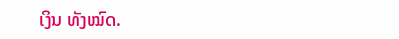ເງິນ ທັງໝົດ.